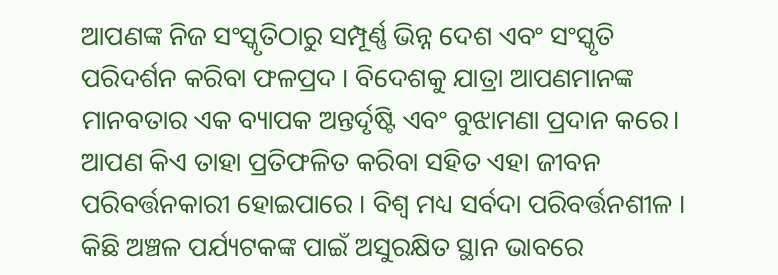ଆପଣଙ୍କ ନିଜ ସଂସ୍କୃତିଠାରୁ ସମ୍ପୂର୍ଣ୍ଣ ଭିନ୍ନ ଦେଶ ଏବଂ ସଂସ୍କୃତି ପରିଦର୍ଶନ କରିବା ଫଳପ୍ରଦ । ବିଦେଶକୁ ଯାତ୍ରା ଆପଣମାନଙ୍କ ମାନବତାର ଏକ ବ୍ୟାପକ ଅନ୍ତର୍ଦୃଷ୍ଟି ଏବଂ ବୁଝାମଣା ପ୍ରଦାନ କରେ। ଆପଣ କିଏ ତାହା ପ୍ରତିଫଳିତ କରିବା ସହିତ ଏହା ଜୀବନ ପରିବର୍ତ୍ତନକାରୀ ହୋଇପାରେ । ବିଶ୍ୱ ମଧ୍ୟ ସର୍ବଦା ପରିବର୍ତ୍ତନଶୀଳ । କିଛି ଅଞ୍ଚଳ ପର୍ଯ୍ୟଟକଙ୍କ ପାଇଁ ଅସୁରକ୍ଷିତ ସ୍ଥାନ ଭାବରେ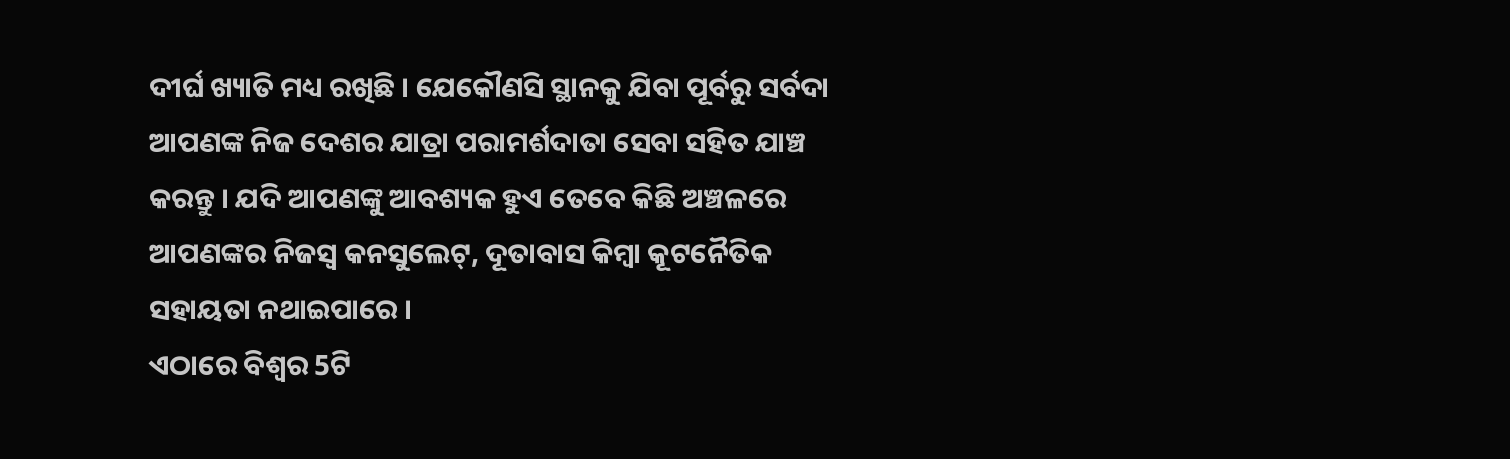ଦୀର୍ଘ ଖ୍ୟାତି ମଧ୍ୟ ରଖିଛି । ଯେକୌଣସି ସ୍ଥାନକୁ ଯିବା ପୂର୍ବରୁ ସର୍ବଦା ଆପଣଙ୍କ ନିଜ ଦେଶର ଯାତ୍ରା ପରାମର୍ଶଦାତା ସେବା ସହିତ ଯାଞ୍ଚ କରନ୍ତୁ । ଯଦି ଆପଣଙ୍କୁ ଆବଶ୍ୟକ ହୁଏ ତେବେ କିଛି ଅଞ୍ଚଳରେ ଆପଣଙ୍କର ନିଜସ୍ୱ କନସୁଲେଟ୍, ଦୂତାବାସ କିମ୍ବା କୂଟନୈତିକ ସହାୟତା ନଥାଇପାରେ ।
ଏଠାରେ ବିଶ୍ୱର 5ଟି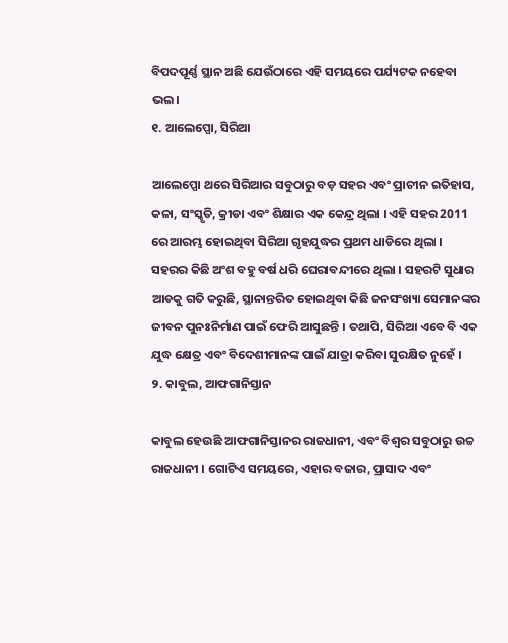ବିପଦପୂର୍ଣ୍ଣ ସ୍ଥାନ ଅଛି ଯେଉଁଠାରେ ଏହି ସମୟରେ ପର୍ଯ୍ୟଟକ ନହେବା ଭଲ।
୧. ଆଲେପ୍ପୋ, ସିରିଆ

ଆଲେପ୍ପୋ ଥରେ ସିରିଆର ସବୁଠାରୁ ବଡ଼ ସହର ଏବଂ ପ୍ରାଚୀନ ଇତିହାସ, କଳା, ସଂସ୍କୃତି, କ୍ରୀଡା ଏବଂ ଶିକ୍ଷାର ଏକ କେନ୍ଦ୍ର ଥିଲା । ଏହି ସହର 2011 ରେ ଆରମ୍ଭ ହୋଇଥିବା ସିରିଆ ଗୃହଯୁଦ୍ଧର ପ୍ରଥମ ଧାଡିରେ ଥିଲା । ସହରର କିଛି ଅଂଶ ବହୁ ବର୍ଷ ଧରି ଘେରାବନ୍ଦୀରେ ଥିଲା । ସହରଟି ସୁଧାର ଆଡକୁ ଗତି କରୁଛି, ସ୍ଥାନାନ୍ତରିତ ହୋଇଥିବା କିଛି ଜନସଂଖ୍ୟା ସେମାନଙ୍କର ଜୀବନ ପୁନଃନିର୍ମାଣ ପାଇଁ ଫେରି ଆସୁଛନ୍ତି । ତଥାପି, ସିରିଆ ଏବେ ବି ଏକ ଯୁଦ୍ଧ କ୍ଷେତ୍ର ଏବଂ ବିଦେଶୀମାନଙ୍କ ପାଇଁ ଯାତ୍ରା କରିବା ସୁରକ୍ଷିତ ନୁହେଁ ।
୨. କାବୁଲ, ଆଫଗାନିସ୍ତାନ

କାବୁଲ ହେଉଛି ଆଫଗାନିସ୍ତାନର ରାଜଧାନୀ, ଏବଂ ବିଶ୍ୱର ସବୁଠାରୁ ଉଚ୍ଚ ରାଜଧାନୀ । ଗୋଟିଏ ସମୟରେ, ଏହାର ବଜାର, ପ୍ରାସାଦ ଏବଂ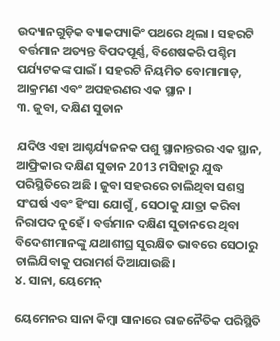ଉଦ୍ୟାନଗୁଡ଼ିକ ବ୍ୟାକପ୍ୟାକିଂ ପଥରେ ଥିଲା । ସହରଟି ବର୍ତ୍ତମାନ ଅତ୍ୟନ୍ତ ବିପଦପୂର୍ଣ୍ଣ, ବିଶେଷକରି ପଶ୍ଚିମ ପର୍ଯ୍ୟଟକଙ୍କ ପାଇଁ । ସହରଟି ନିୟମିତ ବୋମାମାଡ଼, ଆକ୍ରମଣ ଏବଂ ଅପହରଣର ଏକ ସ୍ଥାନ ।
୩. ଜୁବା, ଦକ୍ଷିଣ ସୁଡାନ

ଯଦିଓ ଏହା ଆଶ୍ଚର୍ଯ୍ୟଜନକ ପଶୁ ସ୍ଥାନାନ୍ତରର ଏକ ସ୍ଥାନ, ଆଫ୍ରିକାର ଦକ୍ଷିଣ ସୁଡାନ 2013 ମସିହାରୁ ଯୁଦ୍ଧ ପରିସ୍ଥିତିରେ ଅଛି । ଜୁବା ସହରରେ ଚାଲିଥିବା ସଶସ୍ତ୍ର ସଂଘର୍ଷ ଏବଂ ହିଂସା ଯୋଗୁଁ, ସେଠାକୁ ଯାତ୍ରା କରିବା ନିରାପଦ ନୁହେଁ । ବର୍ତ୍ତମାନ ଦକ୍ଷିଣ ସୁଡାନରେ ଥିବା ବିଦେଶୀମାନଙ୍କୁ ଯଥାଶୀଘ୍ର ସୁରକ୍ଷିତ ଭାବରେ ସେଠାରୁ ଚାଲିଯିବାକୁ ପରାମର୍ଶ ଦିଆଯାଉଛି।
୪. ସାନା, ୟେମେନ୍

ୟେମେନର ସାନା କିମ୍ବା ସାନାରେ ରାଜନୈତିକ ପରିସ୍ଥିତି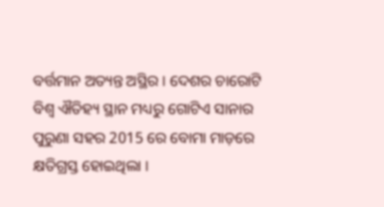ବର୍ତ୍ତମାନ ଅତ୍ୟନ୍ତ ଅସ୍ଥିର । ଦେଶର ଚାରୋଟି ବିଶ୍ୱ ଐତିହ୍ୟ ସ୍ଥାନ ମଧ୍ୟରୁ ଗୋଟିଏ ସାନାର ପୁରୁଣା ସହର 2015 ରେ ବୋମା ମାଡ଼ରେ କ୍ଷତିଗ୍ରସ୍ତ ହୋଇଥିଲା ।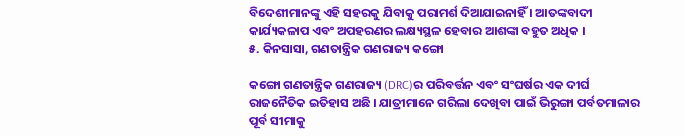ବିଦେଶୀମାନଙ୍କୁ ଏହି ସହରକୁ ଯିବାକୁ ପରାମର୍ଶ ଦିଆଯାଇନାହିଁ । ଆତଙ୍କବାଦୀ କାର୍ଯ୍ୟକଳାପ ଏବଂ ଅପହରଣର ଲକ୍ଷ୍ୟସ୍ଥଳ ହେବାର ଆଶଙ୍କା ବହୁତ ଅଧିକ ।
୫. କିନସାସା, ଗଣତାନ୍ତ୍ରିକ ଗଣରାଜ୍ୟ କଙ୍ଗୋ

କଙ୍ଗୋ ଗଣତାନ୍ତ୍ରିକ ଗଣରାଜ୍ୟ (DRC)ର ପରିବର୍ତ୍ତନ ଏବଂ ସଂଘର୍ଷର ଏକ ଦୀର୍ଘ ରାଜନୈତିକ ଇତିହାସ ଅଛି । ଯାତ୍ରୀମାନେ ଗରିଲା ଦେଖିବା ପାଇଁ ଭିରୁଙ୍ଗା ପର୍ବତମାଳାର ପୂର୍ବ ସୀମାକୁ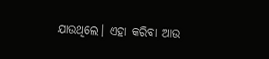ଯାଉଥିଲେ। ଏହା କରିବା ଆଉ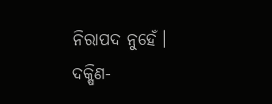ନିରାପଦ ନୁହେଁ। ଦକ୍ଷିଣ-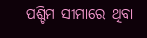ପଶ୍ଚିମ ସୀମାରେ ଥିବା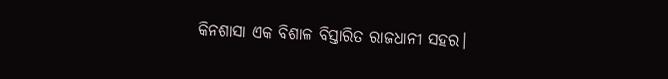କିନଶାସା ଏକ ବିଶାଳ ବିସ୍ତାରିତ ରାଜଧାନୀ ସହର।